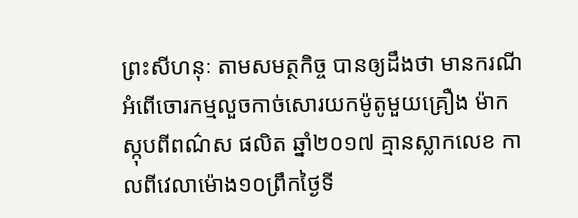ព្រះសីហនុៈ តាមសមត្ថកិច្ច បានឲ្យដឹងថា មានករណីអំពើចោរកម្មលួចកាច់សោរយកម៉ូតូមួយគ្រឿង ម៉ាក ស្កុបពីពណ៌ស ផលិត ឆ្នាំ២០១៧ គ្មានស្លាកលេខ កាលពីវេលាម៉ោង១០ព្រឹកថ្ងៃទី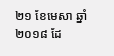២១ ខែមេសា ឆ្នាំ២០១៨ ដែ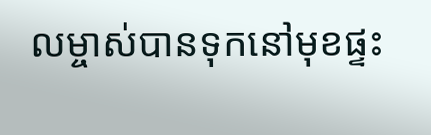លម្ចាស់បានទុកនៅមុខផ្ទះ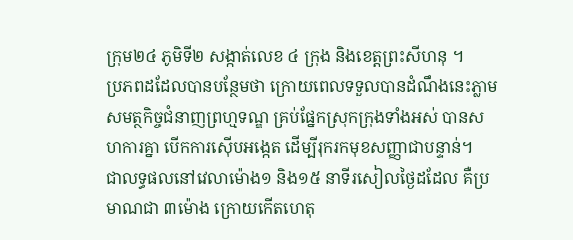ក្រុម២៤ ភូមិទី២ សង្កាត់លេខ ៤ ក្រុង និងខេត្តព្រះសីហនុ ។
ប្រភពដដែលបានបន្ថែមថា ក្រោយពេលទទួលបានដំណឹងនេះភ្លាម សមត្ថកិច្ចជំនាញព្រហ្មទណ្ឌ គ្រប់ផ្នែកស្រុកក្រុងទាំងអស់ បានសហការគ្នា បើកការស៊ើបអង្កេត ដើម្បីរុករកមុខសញ្ញាជាបន្ទាន់។
ជាលទ្ធផលនៅវេលាម៉ោង១ និង១៥ នាទីរសៀលថ្ងៃដដែល គឺប្រមាណជា ៣ម៉ោង ក្រោយកើតហេតុ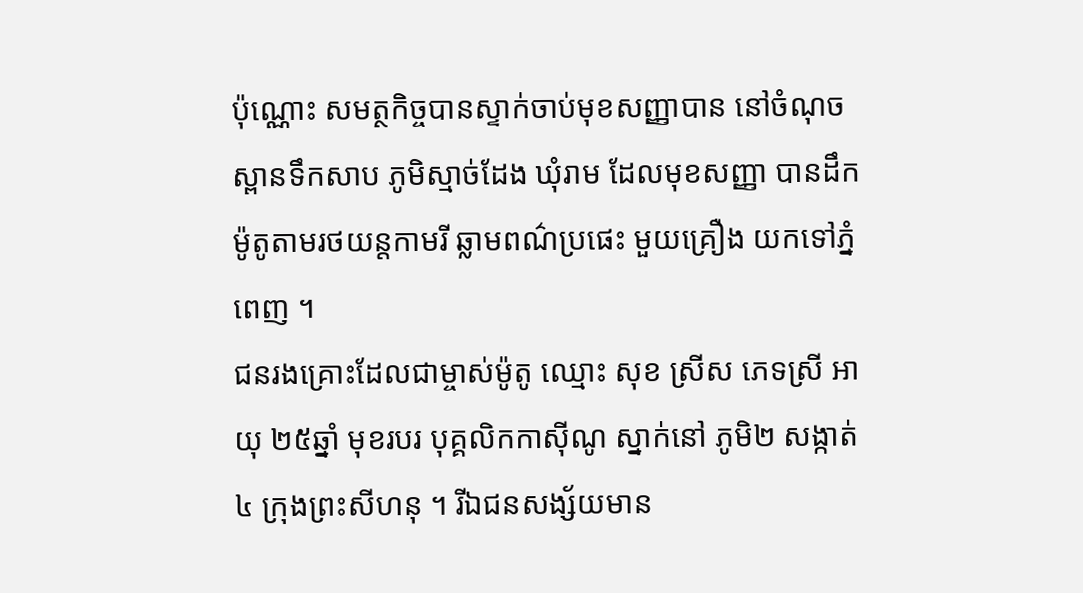ប៉ុណ្ណោះ សមត្ថកិច្ចបានស្ទាក់ចាប់មុខសញ្ញាបាន នៅចំណុចស្ពានទឹកសាប ភូមិស្មាច់ដែង ឃុំរាម ដែលមុខសញ្ញា បានដឹកម៉ូតូតាមរថយន្តកាមរី ឆ្លាមពណ៌ប្រផេះ មួយគ្រឿង យកទៅភ្នំពេញ ។
ជនរងគ្រោះដែលជាម្ចាស់ម៉ូតូ ឈ្មោះ សុខ ស្រីស ភេទស្រី អាយុ ២៥ឆ្នាំ មុខរបរ បុគ្គលិកកាស៊ីណូ ស្នាក់នៅ ភូមិ២ សង្កាត់៤ ក្រុងព្រះសីហនុ ។ រីឯជនសង្ស័យមាន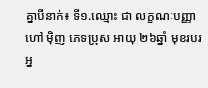គ្នាបីនាក់៖ ទី១.ឈ្មោះ ជា លក្ខណៈបញ្ញា ហៅ ម៉ិញ ភេទប្រុស អាយុ ២៦ឆ្នាំ មុខរបរ អ្ន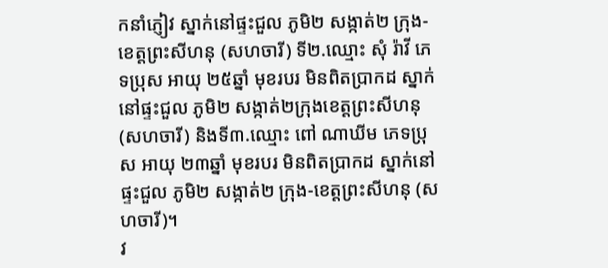កនាំភ្ញៀវ ស្នាក់នៅផ្ទះជួល ភូមិ២ សង្កាត់២ ក្រុង-ខេត្តព្រះសីហនុ (សហចារី) ទី២.ឈ្មោះ សុំ រ៉ាវី ភេទប្រុស អាយុ ២៥ឆ្នាំ មុខរបរ មិនពិតប្រាកដ ស្នាក់នៅផ្ទះជួល ភូមិ២ សង្កាត់២ក្រុងខេត្តព្រះសីហនុ (សហចារី) និងទី៣.ឈ្មោះ ពៅ ណាឃីម ភេទប្រុស អាយុ ២៣ឆ្នាំ មុខរបរ មិនពិតប្រាកដ ស្នាក់នៅផ្ទះជួល ភូមិ២ សង្កាត់២ ក្រុង-ខេត្តព្រះសីហនុ (សហចារី)។
វ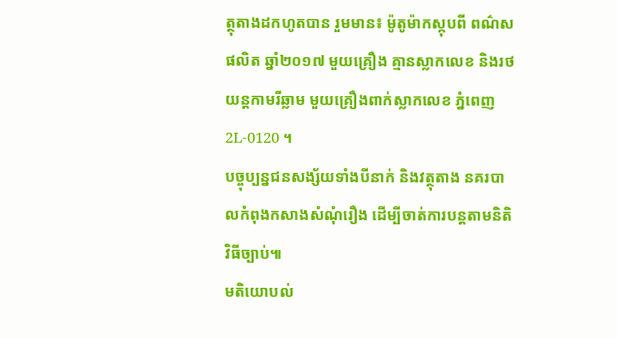ត្ថុតាងដកហូតបាន រួមមាន៖ ម៉ូតូម៉ាកស្កុបពី ពណ៌សផលិត ឆ្នាំ២០១៧ មួយគ្រឿង គ្មានស្លាកលេខ និងរថយន្តកាមរីឆ្លាម មួយគ្រឿងពាក់ស្លាកលេខ ភ្នំពេញ 2L-0120 ។
បច្ចុប្បន្នជនសង្ស័យទាំងបីនាក់ និងវត្ថុតាង នគរបាលកំពុងកសាងសំណុំរឿង ដើម្បីចាត់ការបន្តតាមនិតិវិធីច្បាប់៕
មតិយោបល់